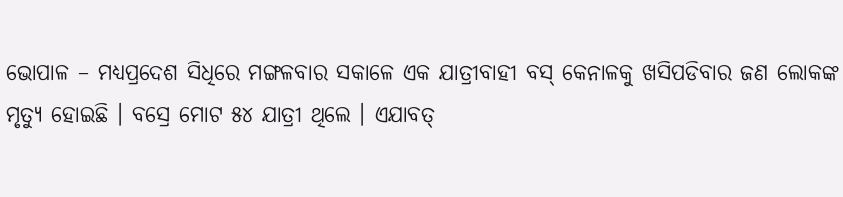ଭୋପାଳ – ମଧ୍ୟପ୍ରଦେଶ ସିଧିରେ ମଙ୍ଗଳବାର ସକାଳେ ଏକ ଯାତ୍ରୀବାହୀ ବସ୍ କେନାଳକୁ ଖସିପଡିବାର ଜଣ ଲୋକଙ୍କ ମୃତ୍ୟୁ ହୋଇଛି । ବସ୍ରେ ମୋଟ ୫୪ ଯାତ୍ରୀ ଥିଲେ । ଏଯାବତ୍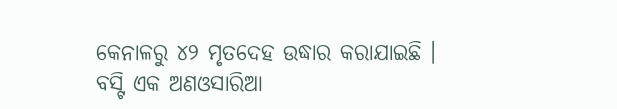କେନାଳରୁ ୪୨ ମୃତଦେହ ଉଦ୍ଧାର କରାଯାଇଛି । ବସ୍ଟି ଏକ ଅଣଓସାରିଆ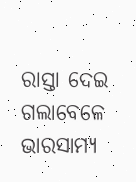ରାସ୍ତା ଦେଇ ଗଲାବେଳେ ଭାରସାମ୍ୟ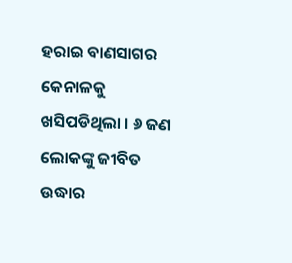ହରାଇ ବାଣସାଗର କେନାଳକୁ ଖସିପଡିଥିଲା । ୬ ଜଣ ଲୋକଙ୍କୁ ଜୀବିତ ଉଦ୍ଧାର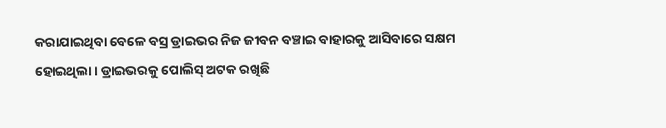କରାଯାଇଥିବା ବେଳେ ବସ୍ର ଡ୍ରାଇଭର ନିଜ ଜୀବନ ବଞ୍ଚାଇ ବାହାରକୁ ଆସିବାରେ ସକ୍ଷମ ହୋଇଥିଲା । ଡ୍ରାଇଭରକୁ ପୋଲିସ୍ ଅଟକ ରଖିଛି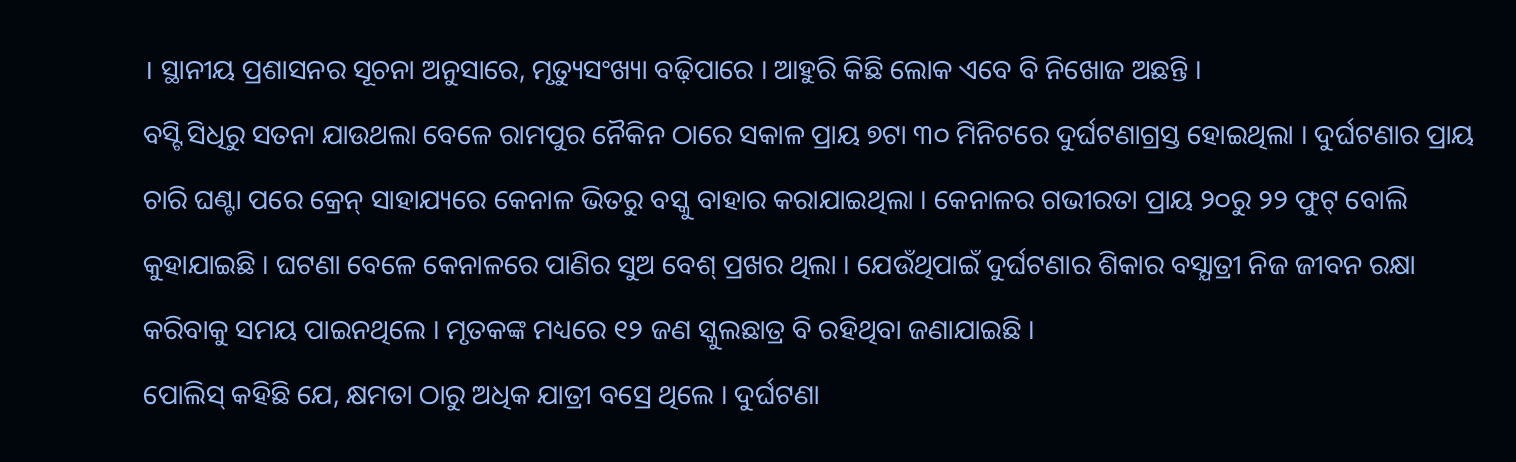। ସ୍ଥାନୀୟ ପ୍ରଶାସନର ସୂଚନା ଅନୁସାରେ, ମୃତ୍ୟୁସଂଖ୍ୟା ବଢ଼ିପାରେ । ଆହୁରି କିଛି ଲୋକ ଏବେ ବି ନିଖୋଜ ଅଛନ୍ତି ।
ବସ୍ଟି ସିଧିରୁ ସତନା ଯାଉଥଲା ବେଳେ ରାମପୁର ନୈକିନ ଠାରେ ସକାଳ ପ୍ରାୟ ୭ଟା ୩୦ ମିନିଟରେ ଦୁର୍ଘଟଣାଗ୍ରସ୍ତ ହୋଇଥିଲା । ଦୁର୍ଘଟଣାର ପ୍ରାୟ ଚାରି ଘଣ୍ଟା ପରେ କ୍ରେନ୍ ସାହାଯ୍ୟରେ କେନାଳ ଭିତରୁ ବସ୍କୁ ବାହାର କରାଯାଇଥିଲା । କେନାଳର ଗଭୀରତା ପ୍ରାୟ ୨୦ରୁ ୨୨ ଫୁଟ୍ ବୋଲି କୁହାଯାଇଛି । ଘଟଣା ବେଳେ କେନାଳରେ ପାଣିର ସୁଅ ବେଶ୍ ପ୍ରଖର ଥିଲା । ଯେଉଁଥିପାଇଁ ଦୁର୍ଘଟଣାର ଶିକାର ବସ୍ଯାତ୍ରୀ ନିଜ ଜୀବନ ରକ୍ଷା କରିବାକୁ ସମୟ ପାଇନଥିଲେ । ମୃତକଙ୍କ ମଧ୍ୟରେ ୧୨ ଜଣ ସ୍କୁଲଛାତ୍ର ବି ରହିଥିବା ଜଣାଯାଇଛି ।
ପୋଲିସ୍ କହିଛି ଯେ, କ୍ଷମତା ଠାରୁ ଅଧିକ ଯାତ୍ରୀ ବସ୍ରେ ଥିଲେ । ଦୁର୍ଘଟଣା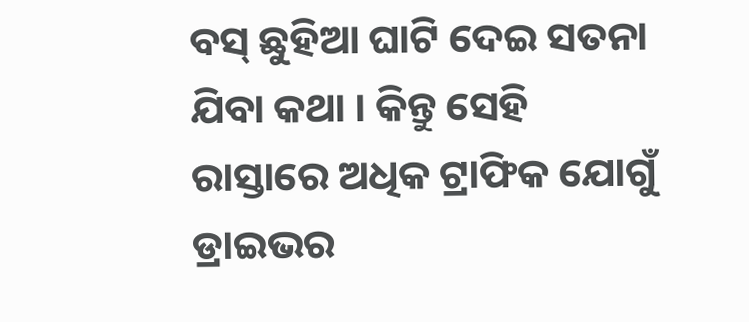ବସ୍ ଛୁହିଆ ଘାଟି ଦେଇ ସତନା ଯିବା କଥା । କିନ୍ତୁ ସେହି ରାସ୍ତାରେ ଅଧିକ ଟ୍ରାଫିକ ଯୋଗୁଁ ଡ୍ରାଇଭର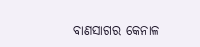ବାଣସାଗର କେନାଳ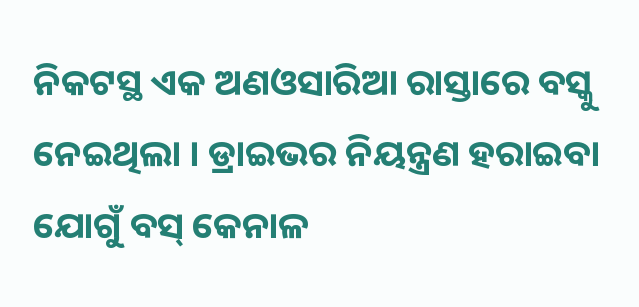ନିକଟସ୍ଥ ଏକ ଅଣଓସାରିଆ ରାସ୍ତାରେ ବସ୍କୁ ନେଇଥିଲା । ଡ୍ରାଇଭର ନିୟନ୍ତ୍ରଣ ହରାଇବା ଯୋଗୁଁ ବସ୍ କେନାଳ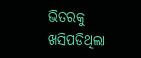ଭିତରକୁ ଖସିପଡିଥିଲା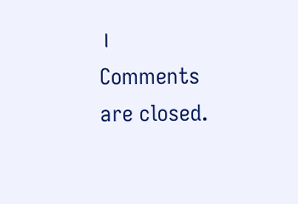।
Comments are closed.